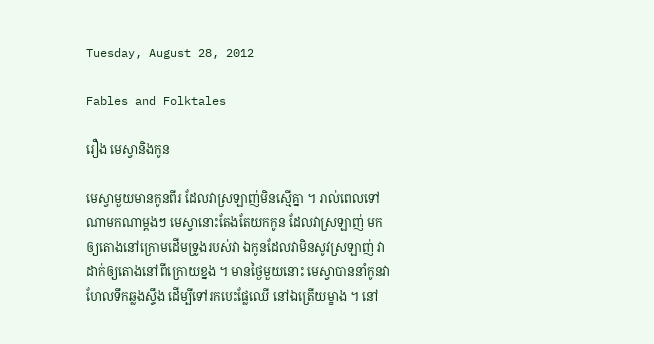Tuesday, August 28, 2012

Fables and Folktales

រឿង មេស្វានិងកូន

មេស្វាមួយមានកូនពីរ ដែលវាស្រឡាញ់មិនស្មើគ្នា ។ រាល់ពេលទៅ
ណាមកណាម្តងៗ មេស្វានោះតែងតែយកកូន ដែលវាស្រឡាញ់ មក
ឲ្យតោងនៅក្រោមដើមទ្រូងរបស់វា ឯកូនដែលវាមិនសូវស្រឡាញ់ វា
ដាក់ឲ្យតោងនៅពីក្រោយខ្នង ។ មានថ្ងៃមួយនោះ មេស្វាបាននាំកូនវា
ហែលទឹកឆ្លងស្ទឹង ដើម្បីទៅរកបេះផ្លែឈើ នៅឯត្រើយម្ខាង ។ នៅ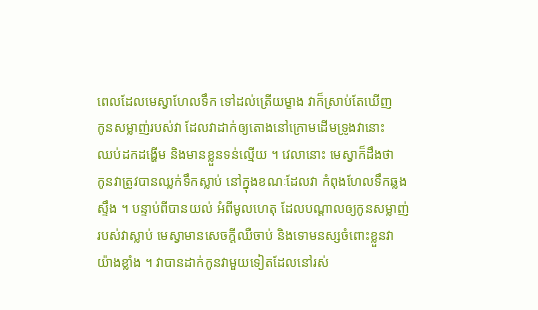ពេលដែលមេស្វាហែលទឹក ទៅដល់ត្រើយម្ខាង វាក៏ស្រាប់តែឃើញ
កូនសម្លាញ់របស់វា ដែលវាដាក់ឲ្យតោងនៅក្រោមដើមទ្រូងវានោះ
ឈប់ដកដង្ហើម និងមានខ្លួនទន់ល្មើយ ។ វេលានោះ មេស្វាក៏ដឹងថា
កូនវាត្រូវបានឈ្លក់ទឹកស្លាប់ នៅក្នុងខណៈដែលវា កំពុងហែលទឹកឆ្លង
ស្ទឹង ។ បន្ទាប់ពីបានយល់ អំពីមូលហេតុ ដែលបណ្តាលឲ្យកូនសម្លាញ់
របស់វាស្លាប់ មេស្វាមានសេចក្តីឈឺចាប់ និងទោមនស្សចំពោះខ្លួនវា
យ៉ាងខ្លាំង ។ វាបានដាក់កូនវាមួយទៀតដែលនៅរស់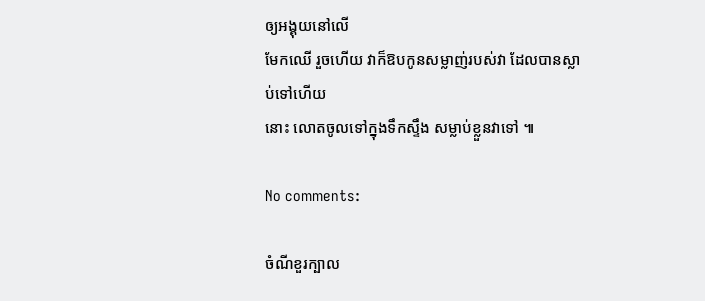ឲ្យអង្គុយនៅលើ
មែកឈើ រួចហើយ វាក៏ឱបកូនសម្លាញ់របស់វា ដែលបានស្លាប់ទៅហើយ
នោះ លោតចូលទៅក្នុងទឹកស្ទឹង សម្លាប់ខ្លួនវាទៅ ៕

No comments:

ចំណីខួរក្បាល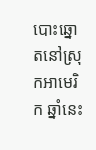បោះឆ្នោតនៅស្រុកអាមេរិក ឆ្នាំនេះ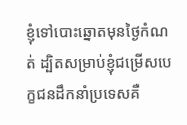ខ្ញុំទៅបោះឆ្នោតមុនថ្ងៃកំណត់ ដ្បិតសម្រាប់ខ្ញុំជម្រើសបេក្ខជនដឹកនាំប្រទេសគឺ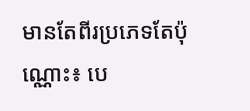មានតែពីរប្រភេទតែប៉ុណ្ណោះ៖ បេ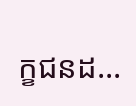ក្ខជនដ...